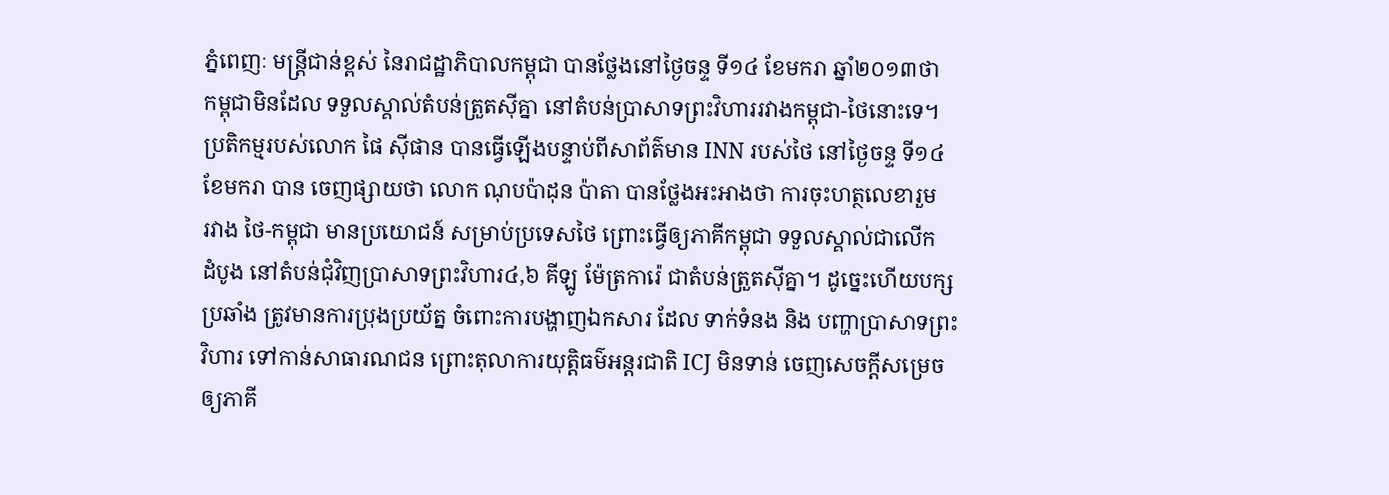ភ្នំពេញៈ មន្រ្តីជាន់ខ្ពស់ នៃរាជដ្ឋាភិបាលកម្ពុជា បានថ្លែងនៅថ្ងៃចន្ទ ទី១៤ ខែមករា ឆ្នាំ២០១៣ថា
កម្ពុជាមិនដែល ទទួលស្គាល់តំបន់ត្រួតស៊ីគ្នា នៅតំបន់ប្រាសាទព្រះវិហាររវាងកម្ពុជា-ថៃនោះទេ។
ប្រតិកម្មរបស់លោក ផៃ ស៊ីផាន បានធ្វើឡើងបន្ទាប់ពីសាព័ត៌មាន INN របស់ថៃ នៅថ្ងៃចន្ទ ទី១៤
ខែមករា បាន ចេញផ្សាយថា លោក ណុបប៉ាដុន ប៉ាតា បានថ្លែងអះអាងថា ការចុះហត្ថលេខារួម
រវាង ថៃ-កម្ពុជា មានប្រយោជន៍ សម្រាប់ប្រទេសថៃ ព្រោះធ្វើឲ្យភាគីកម្ពុជា ទទួលស្គាល់ជាលើក
ដំបូង នៅតំបន់ជុំវិញប្រាសាទព្រះវិហារ៤,៦ គីឡូ ម៉ែត្រការ៉េ ជាតំបន់ត្រួតស៊ីគ្នា។ ដូច្នេះហើយបក្ស
ប្រឆាំង ត្រូវមានការប្រុងប្រយ័ត្ន ចំពោះការបង្ហាញឯកសារ ដែល ទាក់ទំនង និង បញ្ហាប្រាសាទព្រះ
វិហារ ទៅកាន់សាធារណជន ព្រោះតុលាការយុត្តិធម៌អន្តរជាតិ ICJ មិនទាន់ ចេញសេចក្តីសម្រេច
ឲ្យភាគី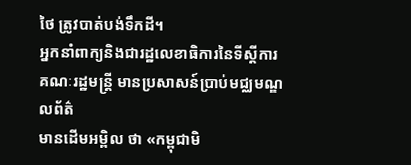ថៃ ត្រូវបាត់បង់ទឹកដី។
អ្នកនាំពាក្យនិងជារដ្ឋលេខាធិការនៃទីស្តីការគណៈរដ្ឋមន្រ្តី មានប្រសាសន៍ប្រាប់មជ្ឈមណ្ឌលព័ត៌
មានដើមអម្ពិល ថា «កម្ពុជាមិ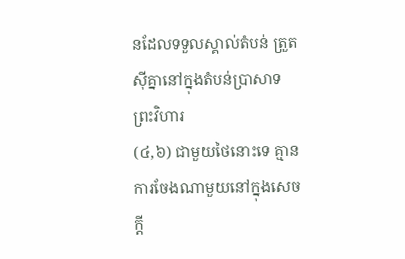នដែលទទួលស្គាល់តំបន់ ត្រួតស៊ីគ្នានៅក្នុងតំបន់ប្រាសាទព្រះវិហារ
(៤,៦) ជាមួយថៃនោះទេ គ្មាន ការចែងណាមួយនៅក្នុងសេចក្តី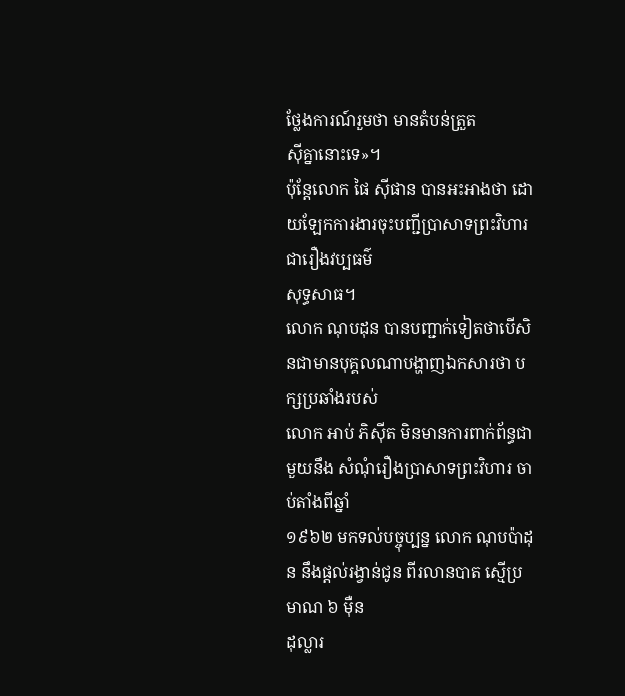ថ្លែងការណ៍រួមថា មានតំបន់ត្រួត
ស៊ីគ្នានោះទេ»។
ប៉ុន្តែលោក ផៃ ស៊ីផាន បានអះអាងថា ដោយឡែកការងារចុះបញ្ជីប្រាសាទព្រះវិហារជារឿងវប្បធម៌
សុទ្ធសាធ។
លោក ណុបដុន បានបញ្ជាក់ទៀតថាបើសិនជាមានបុគ្គលណាបង្ហាញឯកសារថា បក្សប្រឆាំងរបស់
លោក អាប់ ភិស៊ីត មិនមានការពាក់ព័ន្ធជាមួយនឹង សំណុំរឿងប្រាសាទព្រះវិហារ ចាប់តាំងពីឆ្នាំ
១៩៦២ មកទល់បច្ចុប្បន្ន លោក ណុបប៉ាដុន នឹងផ្តល់រង្វាន់ជូន ពីរលានបាត ស្មើប្រមាណ ៦ ម៉ឺន
ដុល្លារ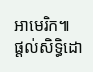អាមេរិក៕
ផ្តល់សិទ្ធិដោ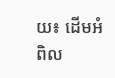យ៖ ដើមអំពិល